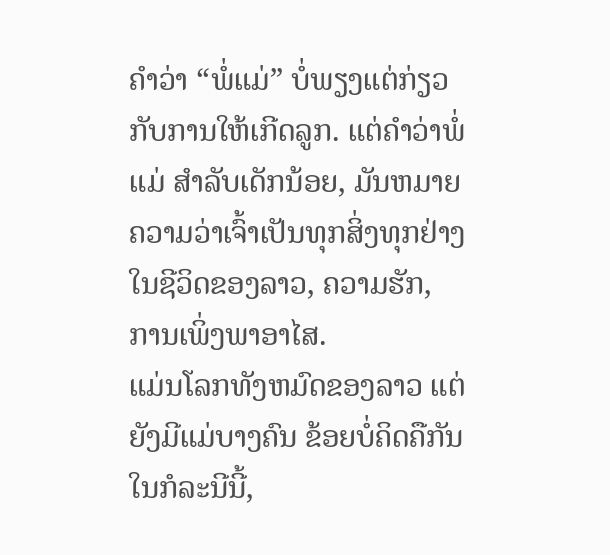ຄໍາວ່າ “ພໍ່ແມ່” ບໍ່ພຽງແຕ່ກ່ຽວກັບການໃຫ້ເກີດລູກ. ແຕ່ຄໍາວ່າພໍ່ແມ່ ສໍາລັບເດັກນ້ອຍ, ມັນຫມາຍຄວາມວ່າເຈົ້າເປັນທຸກສິ່ງທຸກຢ່າງໃນຊີວິດຂອງລາວ, ຄວາມຮັກ, ການເພິ່ງພາອາໄສ.
ແມ່ນໂລກທັງຫມົດຂອງລາວ ແຕ່ຍັງມີແມ່ບາງຄົນ ຂ້ອຍບໍ່ຄິດຄືກັນ ໃນກໍລະນີນີ້,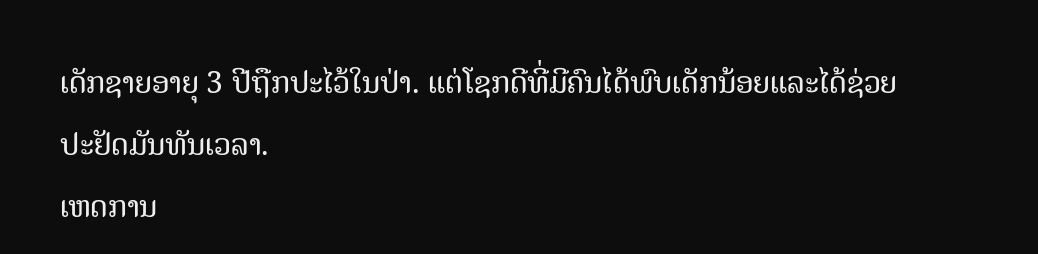ເດັກຊາຍອາຍຸ 3 ປີຖືກປະໄວ້ໃນປ່າ. ແຕ່ໂຊກດີທີ່ມີຄົນໄດ້ພົບເດັກນ້ອຍແລະໄດ້ຊ່ວຍປະຢັດມັນທັນເວລາ.
ເຫດການ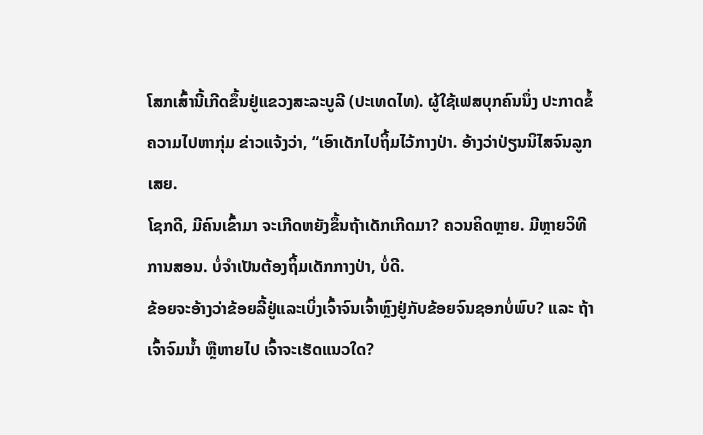ໂສກເສົ້ານີ້ເກີດຂຶ້ນຢູ່ແຂວງສະລະບູລີ (ປະເທດໄທ). ຜູ້ໃຊ້ເຟສບຸກຄົນນຶ່ງ ປະກາດຂໍ້ຄວາມໄປຫາກຸ່ມ ຂ່າວແຈ້ງວ່າ, “ເອົາເດັກໄປຖິ້ມໄວ້ກາງປ່າ. ອ້າງວ່າປ່ຽນນິໄສຈົນລູກເສຍ.
ໂຊກດີ, ມີຄົນເຂົ້າມາ ຈະເກີດຫຍັງຂຶ້ນຖ້າເດັກເກີດມາ? ຄວນຄິດຫຼາຍ. ມີຫຼາຍວິທີການສອນ. ບໍ່ຈໍາເປັນຕ້ອງຖິ້ມເດັກກາງປ່າ, ບໍ່ດີ.
ຂ້ອຍຈະອ້າງວ່າຂ້ອຍລີ້ຢູ່ແລະເບິ່ງເຈົ້າຈົນເຈົ້າຫຼົງຢູ່ກັບຂ້ອຍຈົນຊອກບໍ່ພົບ? ແລະ ຖ້າເຈົ້າຈົມນໍ້າ ຫຼືຫາຍໄປ ເຈົ້າຈະເຮັດແນວໃດ?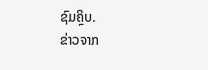ຊົມຄຼິບ.
ຂ່າວຈາກ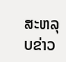ສະຫລຸບຂ່າວ